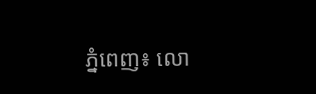ភ្នំពេញ៖ លោ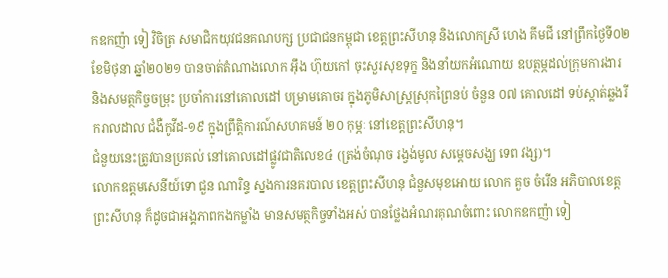កឧកញ៉ា ទៀ វិចិត្រ សមាជិកយុវជនគណបក្ស ប្រជាជនកម្ពុជា ខេត្តព្រះសីហនុ និងលោកស្រី ហេង គីមជី នៅព្រឹកថ្ងៃទី០២ ខែមិថុនា ឆ្នាំ២០២១ បានចាត់តំណាងលោក អ៊ឹង ហ៊ុយកៅ ចុះសួរសុខទុក្ខ និងនាំយកអំណោយ ឧបត្ថម្ភដល់ក្រុមការងារ និងសមត្ថកិច្ចចម្រុះ ប្រចាំការនៅគោលដៅ បម្រាមគោចរ ក្នុងភូមិសាស្រ្តស្រុកព្រៃនប់ ចំនួន ០៧ គោលដៅ ទប់ស្កាត់ឆ្លងរីករាលដាល ជំងឺកូវីដ-១៩ ក្នុងព្រឹត្តិការណ៍សហគមន៍ ២០ កុម្ភៈ នៅខេត្តព្រះសីហនុ។
ជំនួយនេះត្រូវបានប្រគល់ នៅគោលដៅផ្លូវជាតិលេខ៤ (ត្រង់ចំណុច រង្វង់មូល សម្តេចសង្ឃ ទេព វង្ស)។
លោកឧត្តមសេនីយ៍ទោ ជួន ណារិន្ទ ស្នងការនគរបាល ខេត្តព្រះសីហនុ ជំនួសមុខអោយ លោក គួច ចំរើន អភិបាលខេត្តព្រះសីហនុ ក៏ដូចជាអង្គភាពកងកម្លាំង មានសមត្ថកិច្ចទាំងអស់ បានថ្លែងអំណរគុណចំពោះ លោកឧកញ៉ា ទៀ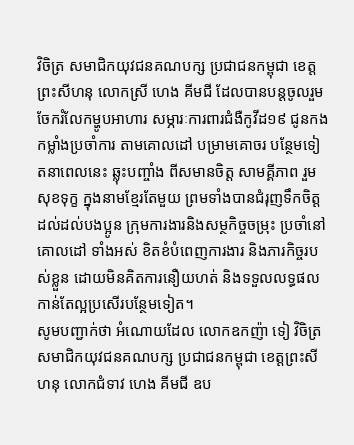វិចិត្រ សមាជិកយុវជនគណបក្ស ប្រជាជនកម្ពុជា ខេត្តព្រះសីហនុ លោកស្រី ហេង គីមជី ដែលបានបន្តចូលរួម ចែករំលែកម្ហូបអាហារ សម្ភារៈការពារជំងឺកូវីដ១៩ ជូនកងកម្លាំងប្រចាំការ តាមគោលដៅ បម្រាមគោចរ បន្ថែមទៀតនាពេលនេះ ឆ្លុះបញ្ចាំង ពីសមានចិត្ត សាមគ្គីភាព រួមសុខទុក្ខ ក្នុងនាមខ្មែរតែមួយ ព្រមទាំងបានជំរុញទឹកចិត្ត ដល់ដល់បងប្អូន ក្រុមការងារនិងសម្ថកិច្ចចម្រុះ ប្រចាំនៅគោលដៅ ទាំងអស់ ខិតខំបំពេញការងារ និងភារកិច្ចរបស់ខ្លួន ដោយមិនគិតការនឿយហត់ និងទទួលលទ្ធផល កាន់តែល្អប្រសើរបន្ថែមទៀត។
សូមបញ្ជាក់ថា អំណោយដែល លោកឧកញ៉ា ទៀ វិចិត្រ សមាជិកយុវជនគណបក្ស ប្រជាជនកម្ពុជា ខេត្តព្រះសីហនុ លោកជំទាវ ហេង គីមជី ឧប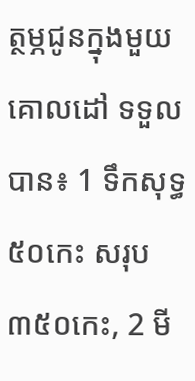ត្ថម្ភជូនក្នុងមួយគោលដៅ ទទួលបាន៖ 1 ទឹកសុទ្ធ ៥០កេះ សរុប ៣៥០កេះ, 2 មី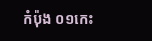កំប៉ុង ០១កេះ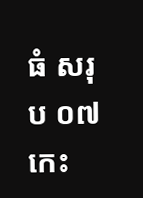ធំ សរុប ០៧កេះ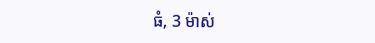ធំ, 3 ម៉ាស់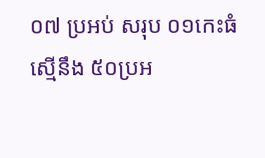០៧ ប្រអប់ សរុប ០១កេះធំ ស្មើនឹង ៥០ប្រអ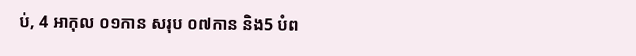ប់, 4 អាកុល ០១កាន សរុប ០៧កាន និង5 បំព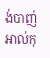ង់បាញ់អាល់កុ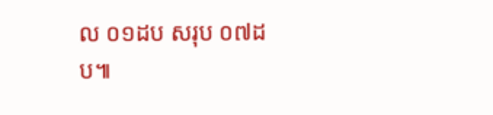ល ០១ដប សរុប ០៧ដប៕